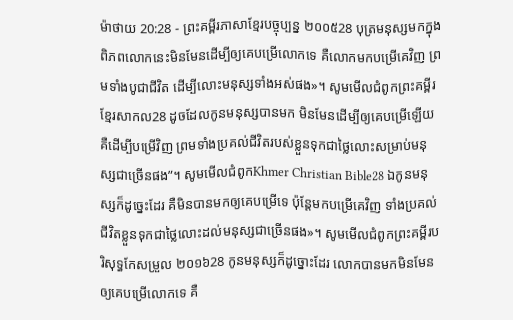ម៉ាថាយ 20:28 - ព្រះគម្ពីរភាសាខ្មែរបច្ចុប្បន្ន ២០០៥28 បុត្រមនុស្សមកក្នុងពិភពលោកនេះមិនមែនដើម្បីឲ្យគេបម្រើលោកទេ គឺលោកមកបម្រើគេវិញ ព្រមទាំងបូជាជីវិត ដើម្បីលោះមនុស្សទាំងអស់ផង»។ សូមមើលជំពូកព្រះគម្ពីរខ្មែរសាកល28 ដូចដែលកូនមនុស្សបានមក មិនមែនដើម្បីឲ្យគេបម្រើឡើយ គឺដើម្បីបម្រើវិញ ព្រមទាំងប្រគល់ជីវិតរបស់ខ្លួនទុកជាថ្លៃលោះសម្រាប់មនុស្សជាច្រើនផង”។ សូមមើលជំពូកKhmer Christian Bible28 ឯកូនមនុស្សក៏ដូច្នេះដែរ គឺមិនបានមកឲ្យគេបម្រើទេ ប៉ុន្ដែមកបម្រើគេវិញ ទាំងប្រគល់ជីវិតខ្លួនទុកជាថ្លៃលោះដល់មនុស្សជាច្រើនផង»។ សូមមើលជំពូកព្រះគម្ពីរបរិសុទ្ធកែសម្រួល ២០១៦28 កូនមនុស្សក៏ដូច្នោះដែរ លោកបានមកមិនមែនឲ្យគេបម្រើលោកទេ គឺ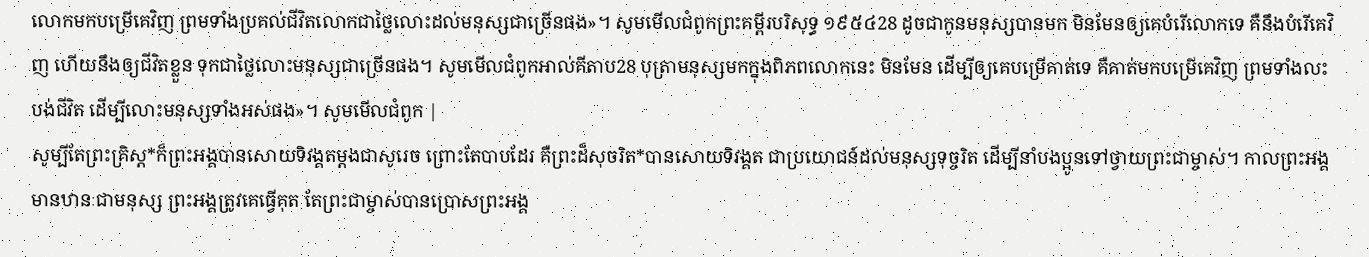លោកមកបម្រើគេវិញ ព្រមទាំងប្រគល់ជីវិតលោកជាថ្លៃលោះដល់មនុស្សជាច្រើនផង»។ សូមមើលជំពូកព្រះគម្ពីរបរិសុទ្ធ ១៩៥៤28 ដូចជាកូនមនុស្សបានមក មិនមែនឲ្យគេបំរើលោកទេ គឺនឹងបំរើគេវិញ ហើយនឹងឲ្យជីវិតខ្លួន ទុកជាថ្លៃលោះមនុស្សជាច្រើនផង។ សូមមើលជំពូកអាល់គីតាប28 បុត្រាមនុស្សមកក្នុងពិភពលោកនេះ មិនមែន ដើម្បីឲ្យគេបម្រើគាត់ទេ គឺគាត់មកបម្រើគេវិញ ព្រមទាំងលះបង់ជីវិត ដើម្បីលោះមនុស្សទាំងអស់ផង»។ សូមមើលជំពូក |
សូម្បីតែព្រះគ្រិស្ត*ក៏ព្រះអង្គបានសោយទិវង្គតម្ដងជាសូរេច ព្រោះតែបាបដែរ គឺព្រះដ៏សុចរិត*បានសោយទិវង្គត ជាប្រយោជន៍ដល់មនុស្សទុច្ចរិត ដើម្បីនាំបងប្អូនទៅថ្វាយព្រះជាម្ចាស់។ កាលព្រះអង្គមានឋានៈជាមនុស្ស ព្រះអង្គត្រូវគេធ្វើគុត តែព្រះជាម្ចាស់បានប្រោសព្រះអង្គ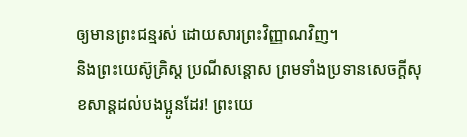ឲ្យមានព្រះជន្មរស់ ដោយសារព្រះវិញ្ញាណវិញ។
និងព្រះយេស៊ូគ្រិស្ត ប្រណីសន្ដោស ព្រមទាំងប្រទានសេចក្ដីសុខសាន្តដល់បងប្អូនដែរ! ព្រះយេ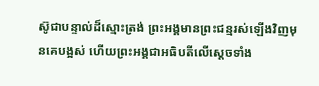ស៊ូជាបន្ទាល់ដ៏ស្មោះត្រង់ ព្រះអង្គមានព្រះជន្មរស់ឡើងវិញមុនគេបង្អស់ ហើយព្រះអង្គជាអធិបតីលើស្ដេចទាំង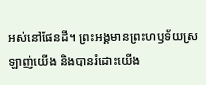អស់នៅផែនដី។ ព្រះអង្គមានព្រះហឫទ័យស្រឡាញ់យើង និងបានរំដោះយើង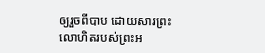ឲ្យរួចពីបាប ដោយសារព្រះលោហិតរបស់ព្រះអ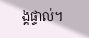ង្គផ្ទាល់។